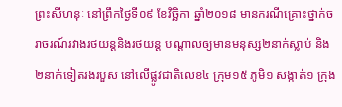ព្រះសីហនុៈ នៅព្រឹកថ្ងៃទី០៩ ខែវិច្ឆិកា ឆ្នាំ២០១៨ មានករណីគ្រោះថ្នាក់ចរាចរណ៍រវាងរថយន្តនិងរថយន្ត បណ្តាលឲ្យមានមនុស្ស២នាក់ស្លាប់ និង២នាក់ទៀតរងរបួស នៅលើផ្លូវជាតិលេខ៤ ក្រុម១៥ ភូមិ១ សង្កាត់១ ក្រុង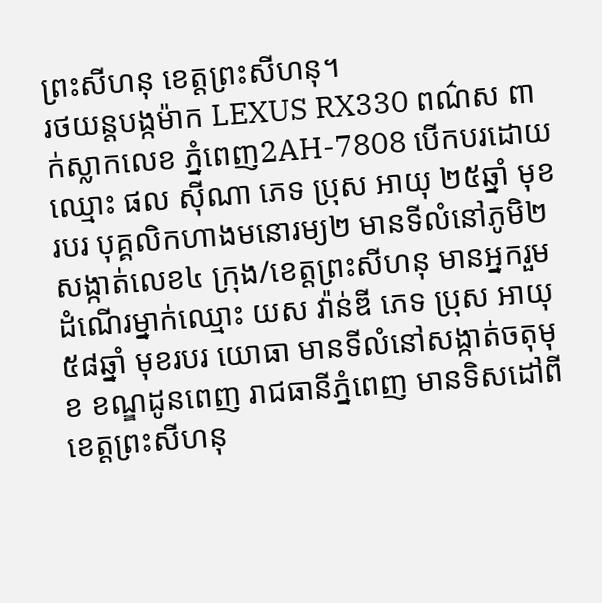ព្រះសីហនុ ខេត្តព្រះសីហនុ។
រថយន្តបង្កម៉ាក LEXUS RX330 ពណ៌ស ពាក់ស្លាកលេខ ភ្នំពេញ2AH-7808 បើកបរដោយឈ្មោះ ផល ស៊ីណា ភេទ ប្រុស អាយុ ២៥ឆ្នាំ មុខរបរ បុគ្គលិកហាងមនោរម្យ២ មានទីលំនៅភូមិ២ សង្កាត់លេខ៤ ក្រុង/ខេត្តព្រះសីហនុ មានអ្នករួមដំណើរម្នាក់ឈ្មោះ យស វ៉ាន់ឌី ភេទ ប្រុស អាយុ ៥៨ឆ្នាំ មុខរបរ យោធា មានទីលំនៅសង្កាត់ចតុមុខ ខណ្ឌដូនពេញ រាជធានីភ្នំពេញ មានទិសដៅពី ខេត្តព្រះសីហនុ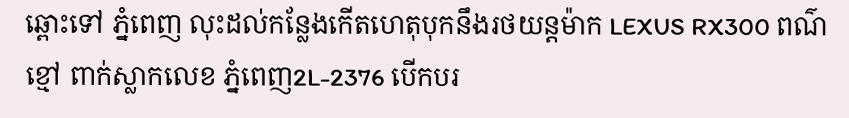ឆ្ពោះទៅ ភ្នំពេញ លុះដល់កន្លែងកើតហេតុបុកនឹងរថយន្តម៉ាក LEXUS RX300 ពណ៌ខ្មៅ ពាក់ស្លាកលេខ ភ្នំពេញ2L-2376 បើកបរ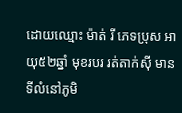ដោយឈ្មោះ ម៉ាត់ រី ភេទប្រុស អាយុ៥២ឆ្នាំ មុខរបរ រត់តាក់ស៊ី មានទីលំនៅភូមិ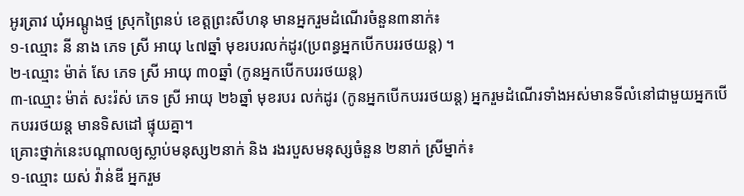អូរត្រាវ ឃុំអណ្តូងថ្ម ស្រុកព្រៃនប់ ខេត្តព្រះសីហនុ មានអ្នករួមដំណើរចំនួន៣នាក់៖
១-ឈ្មោះ នី នាង ភេទ ស្រី អាយុ ៤៧ឆ្នាំ មុខរបរលក់ដូរ(ប្រពន្ធអ្នកបើកបររថយន្ត) ។
២-ឈ្មោះ ម៉ាត់ សែ ភេទ ស្រី អាយុ ៣០ឆ្នាំ (កូនអ្នកបើកបររថយន្ត)
៣-ឈ្មោះ ម៉ាត់ សះរ៉ស់ ភេទ ស្រី អាយុ ២៦ឆ្នាំ មុខរបរ លក់ដូរ (កូនអ្នកបើកបររថយន្ត) អ្នករួមដំណើរទាំងអស់មានទីលំនៅជាមួយអ្នកបើកបររថយន្ត មានទិសដៅ ផ្ទុយគ្នា។
គ្រោះថ្នាក់នេះបណ្ដាលឲ្យស្លាប់មនុស្ស២នាក់ និង រងរបួសមនុស្សចំនួន ២នាក់ ស្រីម្នាក់៖
១-ឈ្មោះ យស់ វ៉ាន់ឌី អ្នករួម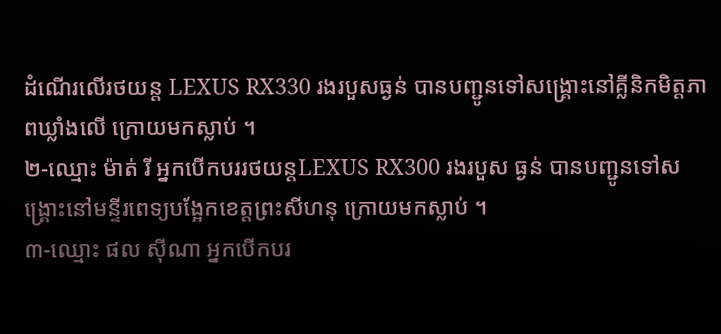ដំណើរលើរថយន្ត LEXUS RX330 រងរបួសធ្ងន់ បានបញ្ជូនទៅសង្គ្រោះនៅគ្លីនិកមិត្តភាពឃ្លាំងលើ ក្រោយមកស្លាប់ ។
២-ឈ្មោះ ម៉ាត់ រី អ្នកបើកបររថយន្តLEXUS RX300 រងរបួស ធ្ងន់ បានបញ្ជូនទៅសង្គ្រោះនៅមន្ទីរពេទ្យបង្អែកខេត្តព្រះសីហនុ ក្រោយមកស្លាប់ ។
៣-ឈ្មោះ ផល ស៊ីណា អ្នកបើកបរ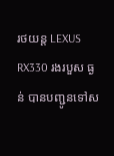រថយន្ត LEXUS RX330 រងរបួស ធ្ងន់ បានបញ្ជូនទៅស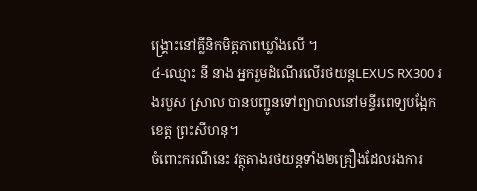ង្គ្រោះនៅគ្លីនិកមិត្តភាពឃ្លាំងលើ ។
៤-ឈ្មោះ នី នាង អ្នករួមដំណើរលើរថយន្តLEXUS RX300 រងរបួស ស្រាល បានបញ្ជូនទៅព្យាបាលនៅមន្ទីរពេទ្យបង្អែកខេត្ត ព្រះសីហនុ។
ចំពោះករណីនេះ វត្ថុតាងរថយន្តទាំង២គ្រឿងដែលរងការ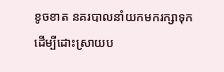ខូចខាត នគរបាលនាំយកមករក្សាទុកដើម្បីដោះស្រាយប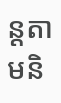ន្តតាមនិ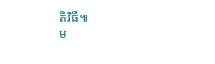តិវិធី៕
ម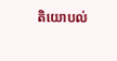តិយោបល់